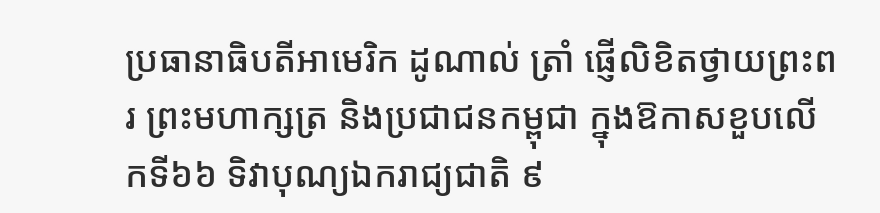ប្រធានាធិបតីអាមេរិក ដូណាល់ ត្រាំ ផ្ញើលិខិតថ្វាយព្រះពរ ព្រះមហាក្សត្រ និងប្រជាជនកម្ពុជា ក្នុងឱកាសខួបលើកទី៦៦ ទិវាបុណ្យឯករាជ្យជាតិ ៩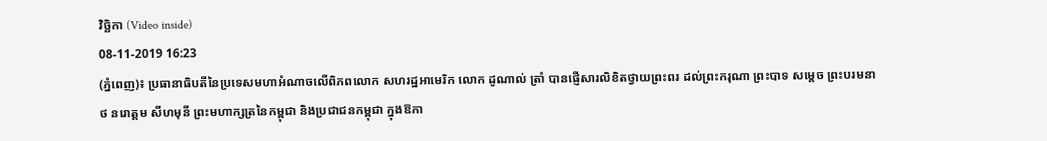វិច្ឆិកា (Video inside)
08-11-2019 16:23
(ភ្នំពេញ)៖ ប្រធានាធិបតីនៃប្រទេសមហាអំណាចលើពិភពលោក សហរដ្ឋអាមេរិក លោក ដូណាល់ ត្រាំ បានផ្ញើសារលិខិតថ្វាយព្រះពរ ដល់ព្រះករុណា ព្រះបាទ សម្តេច ព្រះបរមនាថ នរោត្តម សីហមុនី ព្រះមហាក្សត្រនៃកម្ពុជា និងប្រជាជនកម្ពុជា ក្នុងឱកា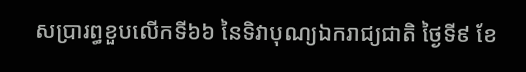សប្រារព្ធខួបលើកទី៦៦ នៃទិវាបុណ្យឯករាជ្យជាតិ ថ្ងៃទី៩ ខែ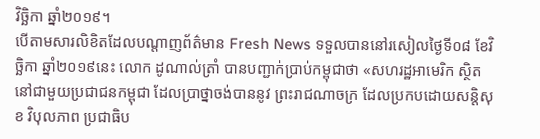វិច្ឆិកា ឆ្នាំ២០១៩។
បើតាមសារលិខិតដែលបណ្តាញព័ត៌មាន Fresh News ទទួលបាននៅរសៀលថ្ងៃទី០៨ ខែវិច្ឆិកា ឆ្នាំ២០១៩នេះ លោក ដូណាល់ត្រាំ បានបញ្ជាក់ប្រាប់កម្ពុជាថា «សហរដ្ឋអាមេរិក ស្ថិតនៅជាមួយប្រជាជនកម្ពុជា ដែលប្រាថ្នាចង់បាននូវ ព្រះរាជណាចក្រ ដែលប្រកបដោយសន្ដិសុខ វិបុលភាព ប្រជាធិប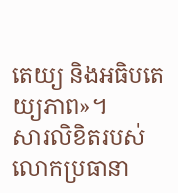តេយ្យ និងអធិបតេយ្យភាព»។
សារលិខិតរបស់លោកប្រធានា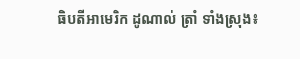ធិបតីអាមេរិក ដូណាល់ ត្រាំ ទាំងស្រុង៖